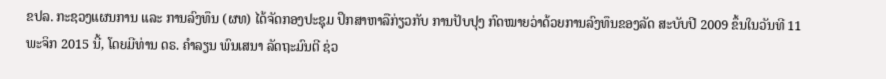ຂປລ. ກະຊວງແຜນການ ແລະ ການລົງທຶນ (ຜທ) ໄດ້ຈັດກອງປະຊຸມ ປຶກສາຫາລືກ່ຽວກັບ ການປັບປຸງ ກົດໝາຍວ່າດ້ວຍການລົງທຶນຂອງລັດ ສະບັບປີ 2009 ຂຶ້ນໃນວັນທີ 11 ພະຈິກ 2015 ນີ້, ໂດຍມີທ່ານ ດຣ. ຄຳລຽນ ພົນເສນາ ລັດຖະມົນຕີ ຊ່ວ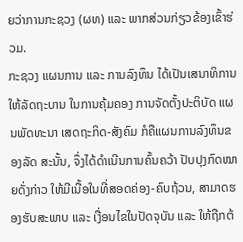ຍວ່າການກະຊວງ (ຜທ) ແລະ ພາກສ່ວນກ່ຽວຂ້ອງເຂົ້າຮ່ວມ.
ກະຊວງ ແຜນການ ແລະ ການລົງທຶນ ໄດ້ເປັນເສນາທິການ ໃຫ້ລັດຖະບານ ໃນການຄຸ້ມຄອງ ການຈັດຕັ້ງປະຕິບັດ ແຜນພັດທະນາ ເສດຖະກິດ-ສັງຄົມ ກໍຄືແຜນການລົງທຶນຂອງລັດ ສະນັ້ນ, ຈຶ່ງໄດ້ດຳເນີນການຄົ້ນຄວ້າ ປັບປຸງກົດໝາຍດັ່ງກ່າວ ໃຫ້ມີເນື້ອໃນທີ່ສອດຄ່ອງ-ຄົບຖ້ວນ, ສາມາດຮອງຮັບສະພາບ ແລະ ເງື່ອນໄຂໃນປັດຈຸບັນ ແລະ ໃຫ້ຖືກຕ້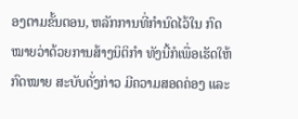ອງຕາມຂັ້ນຕອນ, ຫລັກການທີ່ກຳນົດໄວ້ໃນ ກົດໝາຍວ່າດ້ວຍການສ້າງນິຕິກຳ ທັງນີ້ກໍເພື່ອເຮັດໃຫ້ກົດໝາຍ ສະບັບດັ່ງກ່າວ ມີຄວາມສອດຄ່ອງ ແລະ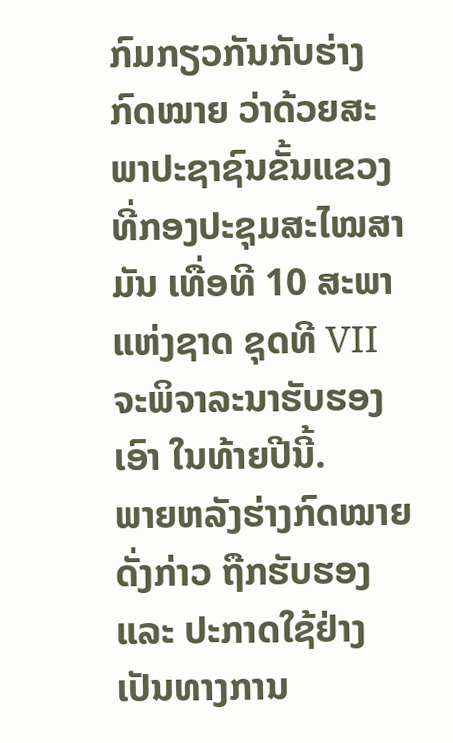ກົມກຽວກັນກັບຮ່າງກົດໝາຍ ວ່າດ້ວຍສະພາປະຊາຊົນຂັ້ນແຂວງ ທີ່ກອງປະຊຸມສະໄໝສາມັນ ເທື່ອທີ 10 ສະພາແຫ່ງຊາດ ຊຸດທີ VII ຈະພິຈາລະນາຮັບຮອງເອົາ ໃນທ້າຍປີນີ້.
ພາຍຫລັງຮ່າງກົດໝາຍດັ່ງກ່າວ ຖືກຮັບຮອງ ແລະ ປະກາດໃຊ້ຢ່າງເປັນທາງການ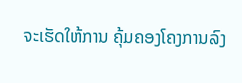ຈະເຮັດໃຫ້ການ ຄຸ້ມຄອງໂຄງການລົງ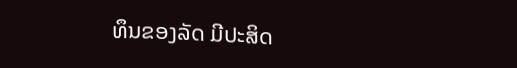ທຶນຂອງລັດ ມີປະສິດ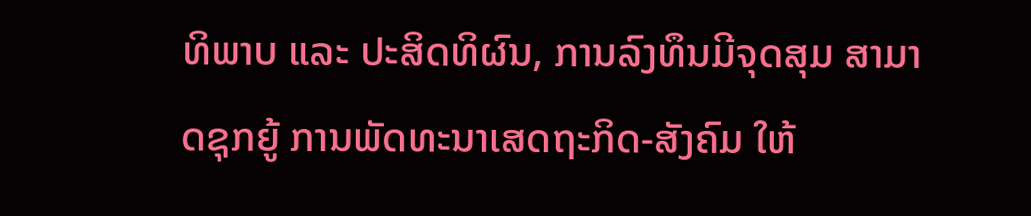ທິພາບ ແລະ ປະສິດທິຜົນ, ການລົງທຶນມີຈຸດສຸມ ສາມາດຊຸກຍູ້ ການພັດທະນາເສດຖະກິດ-ສັງຄົມ ໃຫ້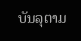ບັນລຸຕາມ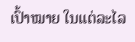ເປົ້າໝາຍ ໃນແຕ່ລະໄລ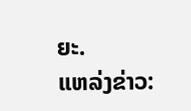ຍະ.
ແຫລ່ງຂ່າວ: